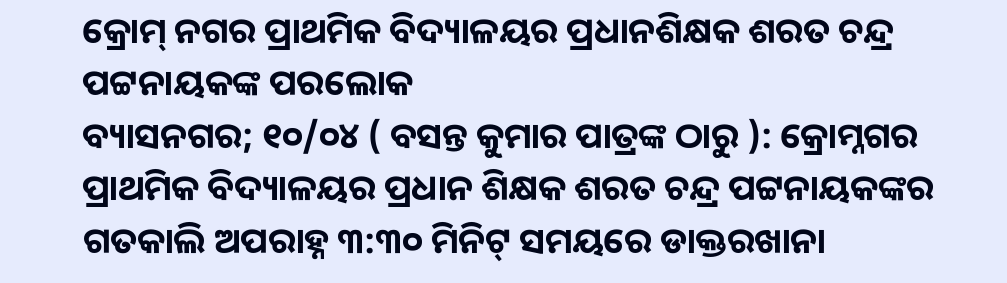କ୍ରୋମ୍ ନଗର ପ୍ରାଥମିକ ବିଦ୍ୟାଳୟର ପ୍ରଧାନଶିକ୍ଷକ ଶରତ ଚନ୍ଦ୍ର ପଟ୍ଟନାୟକଙ୍କ ପରଲୋକ
ବ୍ୟାସନଗର; ୧୦/୦୪ ( ବସନ୍ତ କୁମାର ପାତ୍ରଙ୍କ ଠାରୁ ): କ୍ରୋମ୍ନଗର ପ୍ରାଥମିକ ବିଦ୍ୟାଳୟର ପ୍ରଧାନ ଶିକ୍ଷକ ଶରତ ଚନ୍ଦ୍ର ପଟ୍ଟନାୟକଙ୍କର ଗତକାଲି ଅପରାହ୍ନ ୩:୩୦ ମିନିଟ୍ ସମୟରେ ଡାକ୍ତରଖାନା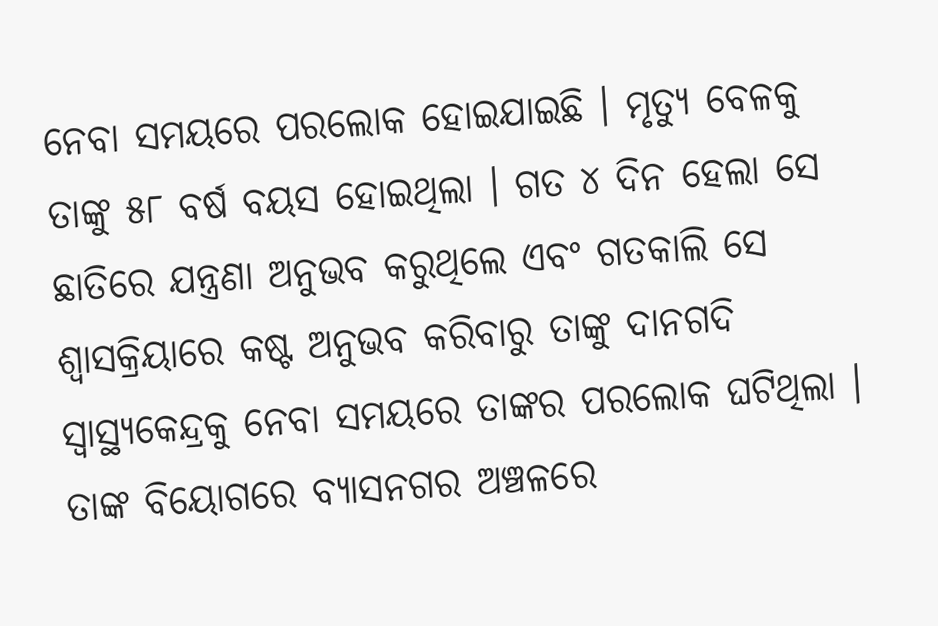ନେବା ସମୟରେ ପରଲୋକ ହୋଇଯାଇଛି । ମୃତ୍ୟୁ ବେଳକୁ ତାଙ୍କୁ ୫୮ ବର୍ଷ ବୟସ ହୋଇଥିଲା । ଗତ ୪ ଦିନ ହେଲା ସେ ଛାତିରେ ଯନ୍ତ୍ରଣା ଅନୁଭବ କରୁଥିଲେ ଏବଂ ଗତକାଲି ସେ ଶ୍ୱାସକ୍ରିୟାରେ କଷ୍ଟ ଅନୁଭବ କରିବାରୁ ତାଙ୍କୁ ଦାନଗଦି ସ୍ୱାସ୍ଥ୍ୟକେନ୍ଦ୍ରକୁ ନେବା ସମୟରେ ତାଙ୍କର ପରଲୋକ ଘଟିଥିଲା । ତାଙ୍କ ବିୟୋଗରେ ବ୍ୟାସନଗର ଅଞ୍ଚଳରେ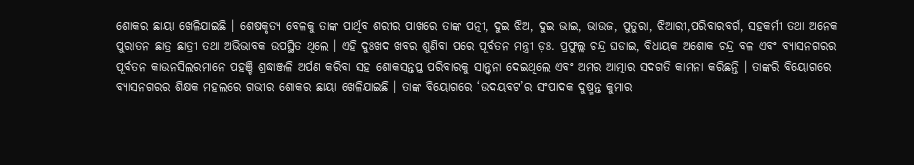ଶୋକର ଛାୟା ଖେଳିଯାଇଛି । ଶେଷକୃତ୍ୟ ବେଳକୁ ତାଙ୍କ ପାର୍ଥିବ ଶରୀର ପାଖରେ ତାଙ୍କ ପତ୍ନୀ, ଦୁଇ ଝିଅ, ଦୁଇ ଭାଇ, ଭାଉଜ, ପୁତୁରା, ଝିଆରୀ,ପରିବାରବର୍ଗ, ସହକର୍ମୀ ତଥା ଅନେକ ପୁରାତନ ଛାତ୍ର ଛାତ୍ରୀ ତଥା ଅଭିଭାବକ ଉପସ୍ଥିତ ଥିଲେ । ଏହି ଦୁଃଖଦ ଖବର ଶୁଣିବା ପରେ ପୂର୍ବତନ ମନ୍ତ୍ରୀ ଡ଼ଃ. ପ୍ରଫୁଲ୍ଲ ଚନ୍ଦ୍ର ଘଡାଇ, ବିଧାୟକ ଅଶୋକ ଚନ୍ଦ୍ର ବଳ ଏବଂ ବ୍ୟାସନଗରର ପୂର୍ବତନ କାଉନସିଲରମାନେ ପହଞ୍ଚି ଶ୍ରଦ୍ଧାଞ୍ଜଳି ଅର୍ପଣ କରିବା ସହ ଶୋକସନ୍ତପ୍ତ ପରିବାରକୁ ସାନ୍ତ୍ୱନା ଦେଇଥିଲେ ଏବଂ ଅମର ଆତ୍ମାର ସଦଗତି କାମନା କରିଛନ୍ତି । ତାଙ୍କରି ବିୟୋଗରେ ବ୍ୟାସନଗରର ଶିକ୍ଷକ ମହଲରେ ଗଭୀର ଶୋକର ଛାୟା ଖେଳିଯାଇଛି । ତାଙ୍କ ବିୟୋଗରେ ‘ଉଦୟବଟ’ର ସଂପାଦକ ଦୁଷ୍ମନ୍ତ କୁମାର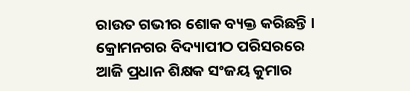ରାଉତ ଗଭୀର ଶୋକ ବ୍ୟକ୍ତ କରିଛନ୍ତି । କ୍ରୋମନଗର ବିଦ୍ୟାପୀଠ ପରିସରରେ ଆଜି ପ୍ରଧାନ ଶିକ୍ଷକ ସଂଜୟ କୁମାର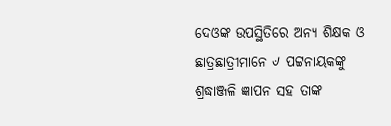ଦେଓଙ୍କ ଉପସ୍ଥିତିରେ ଅନ୍ୟ ଶିକ୍ଷକ ଓ ଛାତ୍ରଛାତ୍ରୀମାନେ ୰ ପଟ୍ଟନାୟକଙ୍କୁ ଶ୍ରଦ୍ଧାଞ୍ଜଳି ଜ୍ଞାପନ ସହ ତାଙ୍କ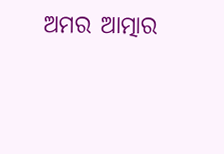ଅମର ଆତ୍ମାର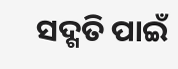ସଦ୍ଗତି ପାଇଁ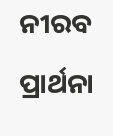ନୀରବ ପ୍ରାର୍ଥନା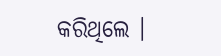କରିଥିଲେ ।